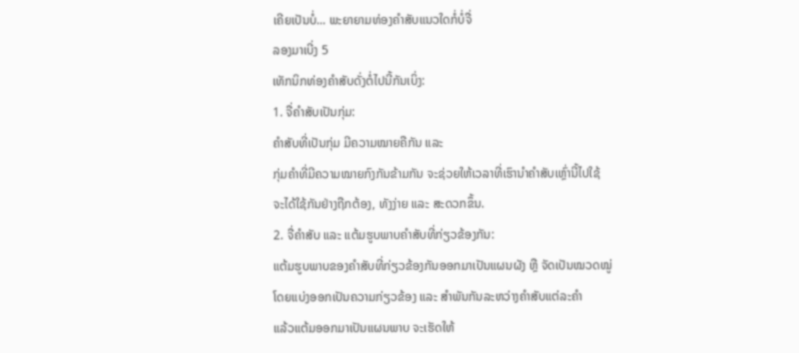ເຄີຍເປັນບໍ່... ພະຍາຍາມທ່ອງຄຳສັບແນວໃດກໍ່ບໍ່ຈື່
ລອງມາເບີ່ງ 5
ເທັກນິກທ່ອງຄຳສັບດັ່ງຕໍ່ໄປນີ້ກັນເບິ່ງ:
1. ຈື່ຄຳສັບເປັນກຸ່ມ:
ຄຳສັບທີ່ເປັນກຸ່ມ ມີຄວາມໝາຍຄືກັນ ແລະ
ກຸ່ມຄຳທີ່ມີຄວາມໝາຍກົງກັນຂ້າມກັນ ຈະຊ່ວຍໃຫ້ເວລາທີ່ເຮົານຳຄຳສັບເຫຼົ່ານີ້ໄປໃຊ້
ຈະໄດ້ໃຊ້ກັນຢ່າງຖືກຕ້ອງ, ທັງງ່າຍ ແລະ ສະດວກຂຶ້ນ.
2. ຈື່ຄຳສັບ ແລະ ແຕ້ມຮູບພາບຄຳສັບທີ່ກ່ຽວຂ້ອງກັນ:
ແຕ້ມຮູບພາບຂອງຄຳສັບທີ່ກ່ຽວຂ້ອງກັນອອກມາເປັນແຜນຜັງ ຫຼື ຈັດເປັນໝວດໝູ່
ໂດຍແບ່ງອອກເປັນຄວາມກ່ຽວຂ້ອງ ແລະ ສຳພັນກັນລະຫວ່າງຄຳສັບແຕ່ລະຄຳ
ແລ້ວແຕ້ມອອກມາເປັນແຜນພາບ ຈະເຮັດໃຫ້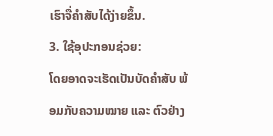ເຮົາຈື່ຄຳສັບໄດ້ງ່າຍຂຶ້ນ.
3. ໃຊ້ອຸປະກອນຊ່ວຍ:
ໂດຍອາດຈະເຮັດເປັນບັດຄຳສັບ ພ້ອມກັບຄວາມໝາຍ ແລະ ຕົວຢ່າງ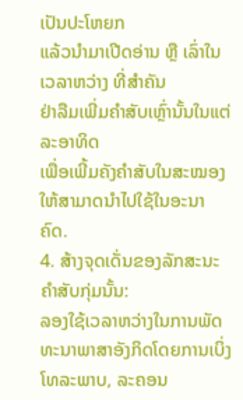ເປັນປະໂຫຍກ
ແລ້ວນຳມາເປີດອ່ານ ຫຼື ເລົ່າໃນເວລາຫວ່າງ ທີ່ສຳຄັນ
ຢ່າລືມເພີ່ມຄຳສັບເຫຼົ່ານັ້ນໃນແຕ່ລະອາທິດ
ເພື່ອເພີ້ມຄັງຄຳສັບໃນສະໝອງໃຫ້ສາມາດນຳໄປໃຊ້ໃນອະນາຄົດ.
4. ສ້າງຈຸດເດັ່ນຂອງລັກສະນະຄຳສັບກຸ່ມນັ້ນ:
ລອງໃຊ້ເວລາຫວ່າງໃນການພັດທະນາພາສາອັງກິດໂດຍການເບິ່ງໂທລະພາບ, ລະຄອນ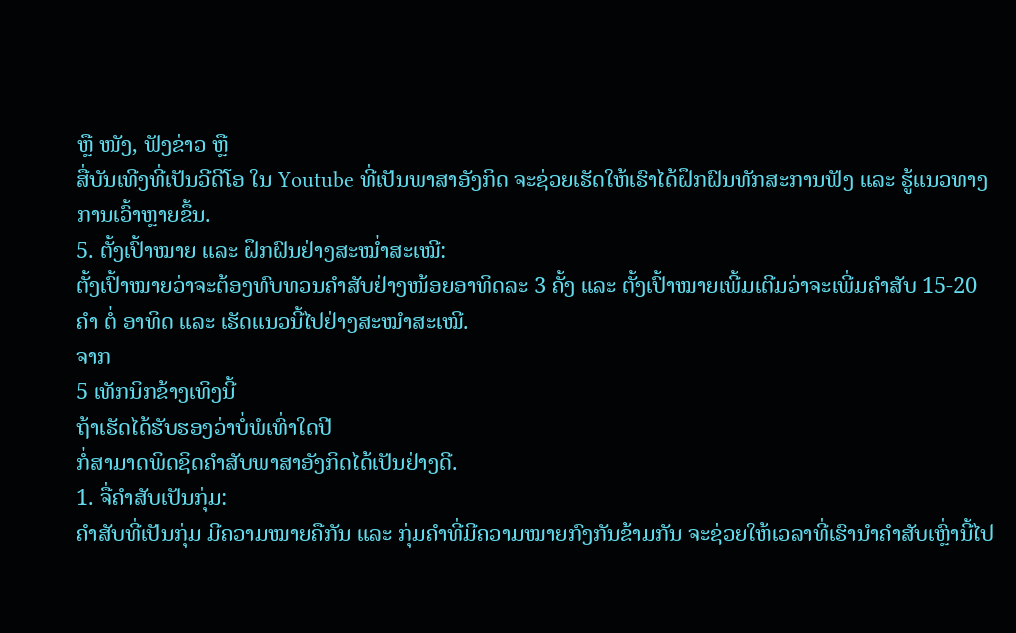ຫຼື ໜັງ, ຟັງຂ່າວ ຫຼື
ສື່ບັນເທີງທີ່ເປັນວີດີໂອ ໃນ Youtube ທີ່ເປັນພາສາອັງກິດ ຈະຊ່ວຍເຮັດໃຫ້ເຮົາໄດ້ຝຶກຝົນທັກສະການຟັງ ແລະ ຮູ້ແນວທາງການເວົ້າຫຼາຍຂຶ້ນ.
5. ຕັ້ງເປົ້າໝາຍ ແລະ ຝຶກຝົນຢ່າງສະໝໍ່າສະເໝີ:
ຕັ້ງເປົ້າໝາຍວ່າຈະຕ້ອງທົບທວນຄໍາສັບຢ່າງໜ້ອຍອາທິດລະ 3 ຄັ້ງ ແລະ ຕັ້ງເປົ້າໝາຍເພີ້ມເຕີມວ່າຈະເພີ່ມຄຳສັບ 15-20 ຄຳ ຕໍ່ ອາທິດ ແລະ ເຮັດແນວນີ້ໄປຢ່າງສະໝຳສະເໝີ.
ຈາກ
5 ເທັກນິກຂ້າງເທິງນີ້
ຖ້າເຮັດໄດ້ຮັບຮອງວ່າບໍ່ພໍເທົ່າໃດປີ
ກໍ່ສາມາດພິດຊິດຄຳສັບພາສາອັງກິດໄດ້ເປັນຢ່າງດີ.
1. ຈື່ຄຳສັບເປັນກຸ່ມ:
ຄຳສັບທີ່ເປັນກຸ່ມ ມີຄວາມໝາຍຄືກັນ ແລະ ກຸ່ມຄຳທີ່ມີຄວາມໝາຍກົງກັນຂ້າມກັນ ຈະຊ່ວຍໃຫ້ເວລາທີ່ເຮົານຳຄຳສັບເຫຼົ່ານີ້ໄປ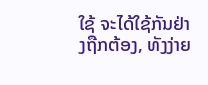ໃຊ້ ຈະໄດ້ໃຊ້ກັນຢ່າງຖືກຕ້ອງ, ທັງງ່າຍ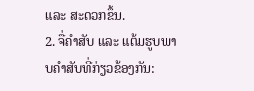ແລະ ສະດວກຂຶ້ນ.
2. ຈື່ຄຳສັບ ແລະ ແຕ້ມຮູບພາບຄຳສັບທີ່ກ່ຽວຂ້ອງກັນ: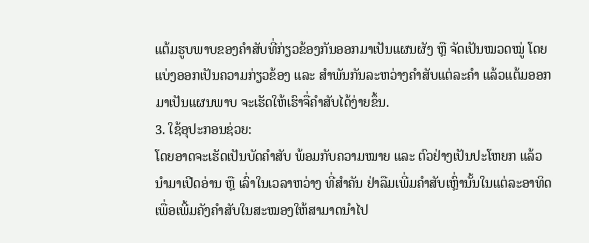ແຕ້ມຮູບພາບຂອງຄຳສັບທີ່ກ່ຽວຂ້ອງກັນອອກມາເປັນແຜນຜັງ ຫຼື ຈັດເປັນໝວດໝູ່ ໂດຍແບ່ງອອກເປັນຄວາມກ່ຽວຂ້ອງ ແລະ ສຳພັນກັນລະຫວ່າງຄຳສັບແຕ່ລະຄຳ ແລ້ວແຕ້ມອອກມາເປັນແຜນພາບ ຈະເຮັດໃຫ້ເຮົາຈື່ຄຳສັບໄດ້ງ່າຍຂຶ້ນ.
3. ໃຊ້ອຸປະກອນຊ່ວຍ:
ໂດຍອາດຈະເຮັດເປັນບັດຄຳສັບ ພ້ອມກັບຄວາມໝາຍ ແລະ ຕົວຢ່າງເປັນປະໂຫຍກ ແລ້ວນຳມາເປີດອ່ານ ຫຼື ເລົ່າໃນເວລາຫວ່າງ ທີ່ສຳຄັນ ຢ່າລືມເພີ່ມຄຳສັບເຫຼົ່ານັ້ນໃນແຕ່ລະອາທິດ ເພື່ອເພີ້ມຄັງຄຳສັບໃນສະໝອງໃຫ້ສາມາດນຳໄປ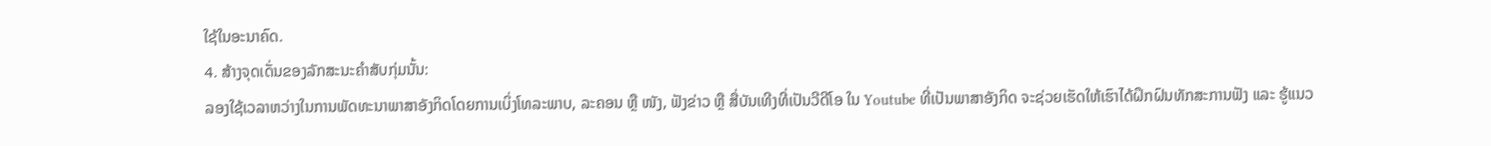ໃຊ້ໃນອະນາຄົດ.
4. ສ້າງຈຸດເດັ່ນຂອງລັກສະນະຄຳສັບກຸ່ມນັ້ນ:
ລອງໃຊ້ເວລາຫວ່າງໃນການພັດທະນາພາສາອັງກິດໂດຍການເບິ່ງໂທລະພາບ, ລະຄອນ ຫຼື ໜັງ, ຟັງຂ່າວ ຫຼື ສື່ບັນເທີງທີ່ເປັນວີດີໂອ ໃນ Youtube ທີ່ເປັນພາສາອັງກິດ ຈະຊ່ວຍເຮັດໃຫ້ເຮົາໄດ້ຝຶກຝົນທັກສະການຟັງ ແລະ ຮູ້ແນວ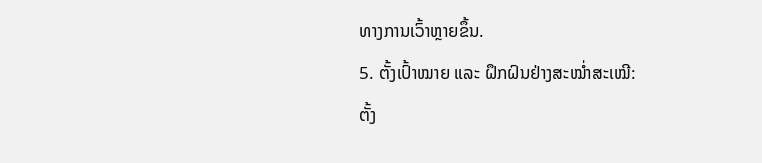ທາງການເວົ້າຫຼາຍຂຶ້ນ.
5. ຕັ້ງເປົ້າໝາຍ ແລະ ຝຶກຝົນຢ່າງສະໝໍ່າສະເໝີ:
ຕັ້ງ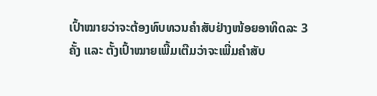ເປົ້າໝາຍວ່າຈະຕ້ອງທົບທວນຄໍາສັບຢ່າງໜ້ອຍອາທິດລະ 3 ຄັ້ງ ແລະ ຕັ້ງເປົ້າໝາຍເພີ້ມເຕີມວ່າຈະເພີ່ມຄຳສັບ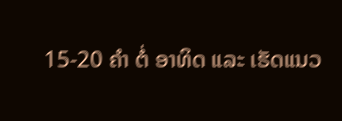15-20 ຄຳ ຕໍ່ ອາທິດ ແລະ ເຮັດແນວ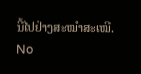ນີ້ໄປຢ່າງສະໝຳສະເໝີ.
No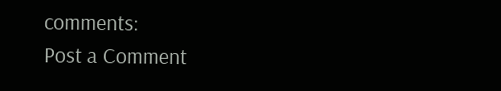comments:
Post a Comment